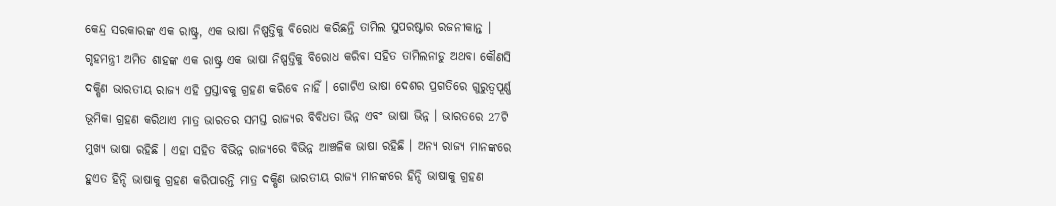କେନ୍ଦ୍ର ସରକାରଙ୍କ ଏକ ରାଷ୍ଟ୍ର, ଏକ ଭାଷା ନିଷ୍ପତ୍ତିକୁ ବିରୋଧ କରିଛନ୍ତି ତାମିଲ ସୁପରଷ୍ଟାର ରଜନୀକାନ୍ତ । ଗୃହମନ୍ତ୍ରୀ ଅମିତ ଶାହଙ୍କ ଏକ ରାଷ୍ଟ୍ର ଏକ ଭାଷା ନିଷ୍ପତ୍ତିକୁ ବିରୋଧ କରିବା ସହିତ ତାମିଲନାଡୁ ଅଥବା କୌଣସି ଦକ୍ଷିଣ ଭାରତୀୟ ରାଜ୍ୟ ଏହି ପ୍ରସ୍ତାବକୁ ଗ୍ରହଣ କରିବେ ନାହିଁ । ଗୋଟିଏ ଭାଷା ଦେଶର ପ୍ରଗତିରେ ଗୁରୁତ୍ବପୂର୍ଣ୍ଣ ଭୂମିକା ଗ୍ରହଣ କରିଥାଏ ମାତ୍ର ଭାରତର ସମସ୍ତ ରାଜ୍ୟର ବିବିଧତା ଭିନ୍ନ ଏବଂ ଭାଷା ଭିନ୍ନ । ଭାରତରେ 27ଟି ମୁଖ୍ୟ ଭାଷା ରହିଛି । ଏହା ସହିତ ବିଭିନ୍ନ ରାଜ୍ୟରେ ବିଭିନ୍ନ ଆଞ୍ଚଳିକ ଭାଷା ରହିଛି । ଅନ୍ୟ ରାଜ୍ୟ ମାନଙ୍କରେ ହୁଏତ ହିନ୍ଦି ଭାଷାକୁ ଗ୍ରହଣ କରିପାରନ୍ତି ମାତ୍ର ଦକ୍ଷିଣ ଭାରତୀୟ ରାଜ୍ୟ ମାନଙ୍କରେ ହିନ୍ଦି ଭାଷାକୁ ଗ୍ରହଣ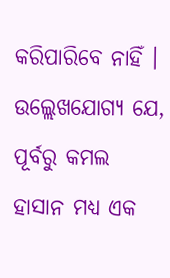କରିପାରିବେ ନାହିଁ । ଉଲ୍ଲେଖଯୋଗ୍ୟ ଯେ, ପୂର୍ବରୁ କମଲ ହାସାନ ମଧ୍ୟ ଏକ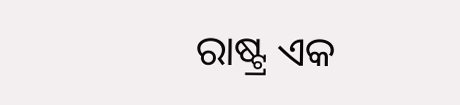ରାଷ୍ଟ୍ର ଏକ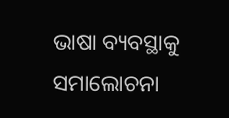ଭାଷା ବ୍ୟବସ୍ଥାକୁ ସମାଲୋଚନା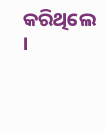କରିଥିଲେ ।